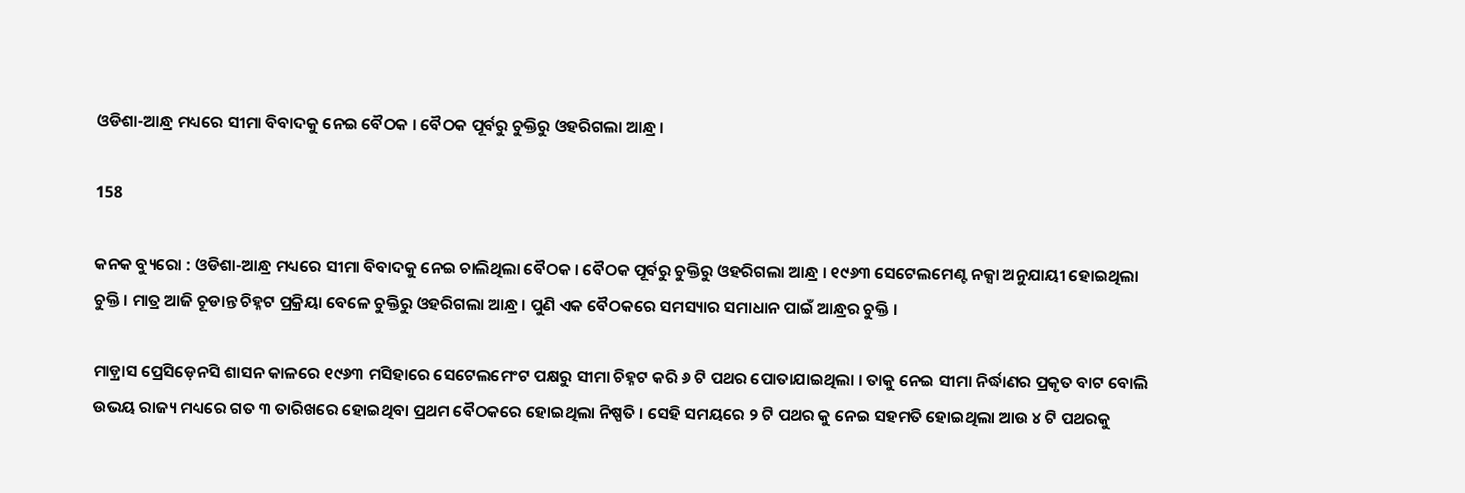ଓଡିଶା-ଆନ୍ଧ୍ର ମଧ୍ୟରେ ସୀମା ବିବାଦକୁ ନେଇ ବୈଠକ । ବୈଠକ ପୂର୍ବରୁ ଚୁକ୍ତିରୁ ଓହରିଗଲା ଆନ୍ଧ୍ର ।

158

କନକ ବ୍ୟୁରୋ : ଓଡିଶା-ଆନ୍ଧ୍ର ମଧ୍ୟରେ ସୀମା ବିବାଦକୁ ନେଇ ଚାଲିଥିଲା ବୈଠକ । ବୈଠକ ପୂର୍ବରୁ ଚୁକ୍ତିରୁ ଓହରିଗଲା ଆନ୍ଧ୍ର । ୧୯୬୩ ସେଟେଲମେଣ୍ଟ ନକ୍ସା ଅନୁଯାୟୀ ହୋଇଥିଲା ଚୁକ୍ତି । ମାତ୍ର ଆଜି ଚୂଡାନ୍ତ ଚିହ୍ନଟ ପ୍ରକ୍ରିୟା ବେଳେ ଚୁକ୍ତିରୁ ଓହରିଗଲା ଆନ୍ଧ୍ର । ପୁଣି ଏକ ବୈଠକରେ ସମସ୍ୟାର ସମାଧାନ ପାଇଁ ଆନ୍ଧ୍ରର ଚୁକ୍ତି ।

ମାଡ଼୍ରାସ ପ୍ରେସିଡ଼େନସି ଶାସନ କାଳରେ ୧୯୬୩ ମସିହାରେ ସେଟେଲମେଂଟ ପକ୍ଷରୁ ସୀମା ଚିହ୍ନଟ କରି ୬ ଟି ପଥର ପୋତାଯାଇଥିଲା । ତାକୁ ନେଇ ସୀମା ନିର୍ଦ୍ଧାଣର ପ୍ରକୃତ ବାଟ ବୋଲି ଉଭୟ ରାଜ୍ୟ ମଧ୍ୟରେ ଗତ ୩ ତାରିଖରେ ହୋଇଥିବା ପ୍ରଥମ ବୈଠକରେ ହୋଇଥିଲା ନିଷ୍ପତି । ସେହି ସମୟରେ ୨ ଟି ପଥର କୁ ନେଇ ସହମତି ହୋଇଥିଲା ଆଉ ୪ ଟି ପଥରକୁ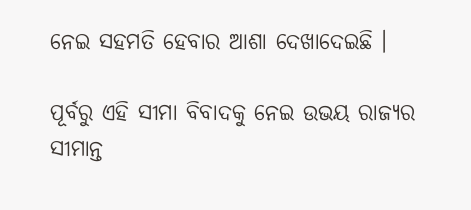ନେଇ ସହମତି ହେବାର ଆଶା ଦେଖାଦେଇଛି ।

ପୂର୍ବରୁ ଏହି ସୀମା ବିବାଦକୁ ନେଇ ଉଭୟ ରାଜ୍ୟର ସୀମାନ୍ତ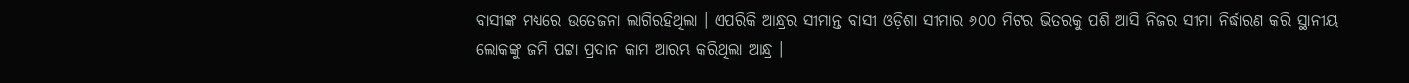ବାସୀଙ୍କ ମଧ୍ୟରେ ଉତେଜନା ଲାଗିରହିଥିଲା । ଏପରିକି ଆନ୍ଧ୍ରର ସୀମାନ୍ତ ବାସୀ ଓଡ଼ିଶା ସୀମାର ୬୦୦ ମିଟର ଭିତରକୁ ପଶି ଆସି ନିଜର ସୀମା ନିର୍ଦ୍ଧାରଣ କରି ସ୍ଥାନୀୟ ଲୋକଙ୍କୁ ଜମି ପଟ୍ଟା ପ୍ରଦାନ କାମ ଆରମ୍ଭ କରିଥିଲା ଆନ୍ଧ୍ର ।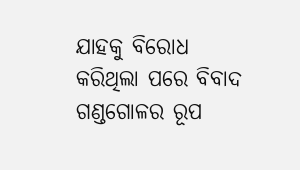ଯାହକୁ ବିରୋଧ କରିଥିଲା ପରେ ବିବାଦ ଗଣ୍ଡଗୋଳର ରୂପ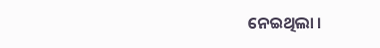ନେଇଥିଲା ।